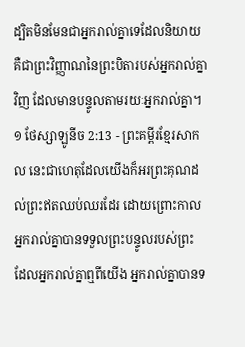ដ្បិតមិនមែនជាអ្នករាល់គ្នាទេដែលនិយាយ គឺជាព្រះវិញ្ញាណនៃព្រះបិតារបស់អ្នករាល់គ្នាវិញ ដែលមានបន្ទូលតាមរយៈអ្នករាល់គ្នា។
១ ថែស្សាឡូនីច 2:13 - ព្រះគម្ពីរខ្មែរសាកល នេះជាហេតុដែលយើងក៏អរព្រះគុណដល់ព្រះឥតឈប់ឈរដែរ ដោយព្រោះកាលអ្នករាល់គ្នាបានទទួលព្រះបន្ទូលរបស់ព្រះ ដែលអ្នករាល់គ្នាឮពីយើង អ្នករាល់គ្នាបានទ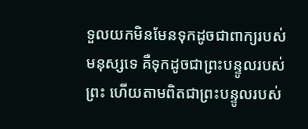ទួលយកមិនមែនទុកដូចជាពាក្យរបស់មនុស្សទេ គឺទុកដូចជាព្រះបន្ទូលរបស់ព្រះ ហើយតាមពិតជាព្រះបន្ទូលរបស់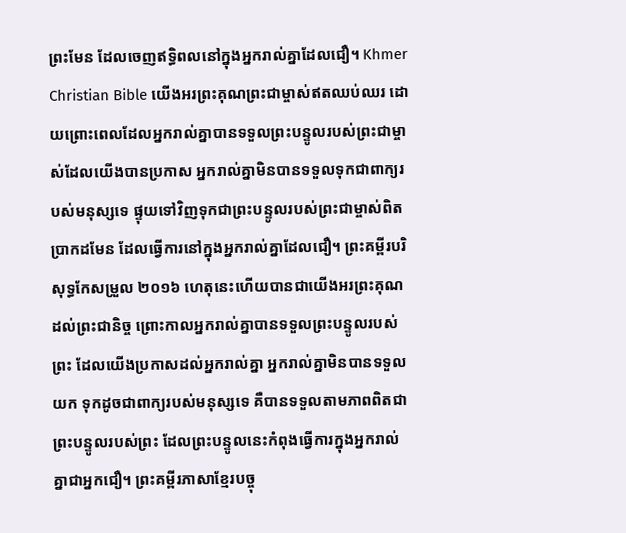ព្រះមែន ដែលចេញឥទ្ធិពលនៅក្នុងអ្នករាល់គ្នាដែលជឿ។ Khmer Christian Bible យើងអរព្រះគុណព្រះជាម្ចាស់ឥតឈប់ឈរ ដោយព្រោះពេលដែលអ្នករាល់គ្នាបានទទួលព្រះបន្ទូលរបស់ព្រះជាម្ចាស់ដែលយើងបានប្រកាស អ្នករាល់គ្នាមិនបានទទួលទុកជាពាក្យរបស់មនុស្សទេ ផ្ទុយទៅវិញទុកជាព្រះបន្ទូលរបស់ព្រះជាម្ចាស់ពិតប្រាកដមែន ដែលធ្វើការនៅក្នុងអ្នករាល់គ្នាដែលជឿ។ ព្រះគម្ពីរបរិសុទ្ធកែសម្រួល ២០១៦ ហេតុនេះហើយបានជាយើងអរព្រះគុណដល់ព្រះជានិច្ច ព្រោះកាលអ្នករាល់គ្នាបានទទួលព្រះបន្ទូលរបស់ព្រះ ដែលយើងប្រកាសដល់អ្នករាល់គ្នា អ្នករាល់គ្នាមិនបានទទួលយក ទុកដូចជាពាក្យរបស់មនុស្សទេ គឺបានទទួលតាមភាពពិតជាព្រះបន្ទូលរបស់ព្រះ ដែលព្រះបន្ទូលនេះកំពុងធ្វើការក្នុងអ្នករាល់គ្នាជាអ្នកជឿ។ ព្រះគម្ពីរភាសាខ្មែរបច្ចុ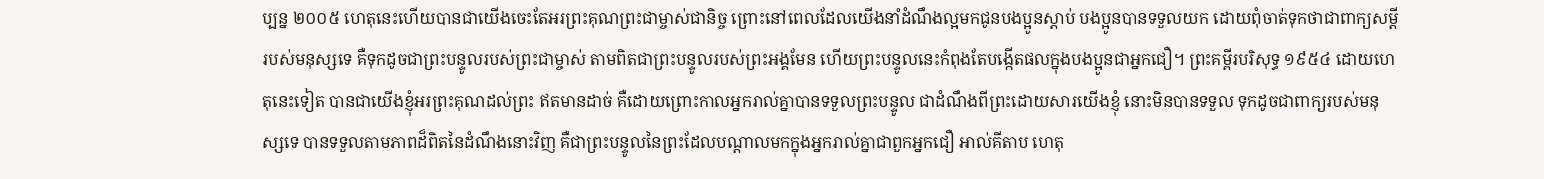ប្បន្ន ២០០៥ ហេតុនេះហើយបានជាយើងចេះតែអរព្រះគុណព្រះជាម្ចាស់ជានិច្ច ព្រោះនៅពេលដែលយើងនាំដំណឹងល្អមកជូនបងប្អូនស្ដាប់ បងប្អូនបានទទួលយក ដោយពុំចាត់ទុកថាជាពាក្យសម្ដីរបស់មនុស្សទេ គឺទុកដូចជាព្រះបន្ទូលរបស់ព្រះជាម្ចាស់ តាមពិតជាព្រះបន្ទូលរបស់ព្រះអង្គមែន ហើយព្រះបន្ទូលនេះកំពុងតែបង្កើតផលក្នុងបងប្អូនជាអ្នកជឿ។ ព្រះគម្ពីរបរិសុទ្ធ ១៩៥៤ ដោយហេតុនេះទៀត បានជាយើងខ្ញុំអរព្រះគុណដល់ព្រះ ឥតមានដាច់ គឺដោយព្រោះកាលអ្នករាល់គ្នាបានទទួលព្រះបន្ទូល ជាដំណឹងពីព្រះដោយសារយើងខ្ញុំ នោះមិនបានទទួល ទុកដូចជាពាក្យរបស់មនុស្សទេ បានទទួលតាមភាពដ៏ពិតនៃដំណឹងនោះវិញ គឺជាព្រះបន្ទូលនៃព្រះដែលបណ្តាលមកក្នុងអ្នករាល់គ្នាជាពួកអ្នកជឿ អាល់គីតាប ហេតុ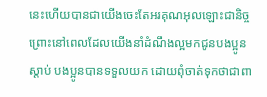នេះហើយបានជាយើងចេះតែអរគុណអុលឡោះជានិច្ច ព្រោះនៅពេលដែលយើងនាំដំណឹងល្អមកជូនបងប្អូនស្ដាប់ បងប្អូនបានទទួលយក ដោយពុំចាត់ទុកថាជាពា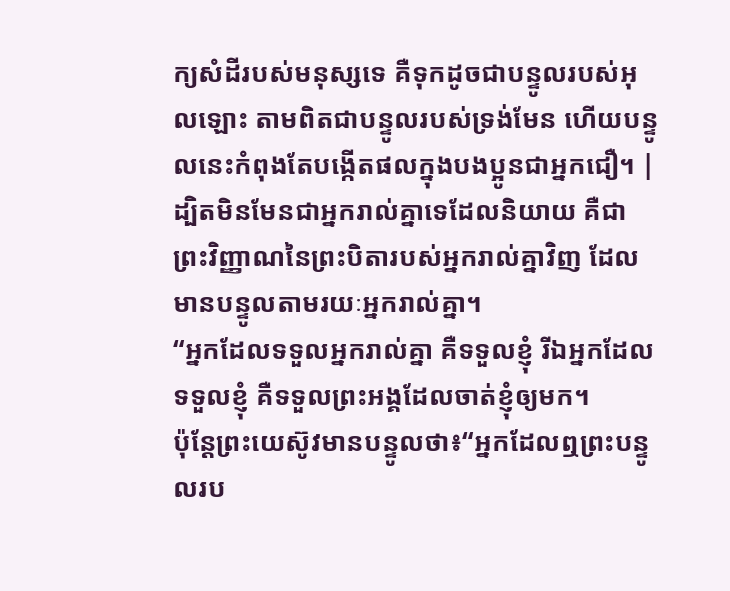ក្យសំដីរបស់មនុស្សទេ គឺទុកដូចជាបន្ទូលរបស់អុលឡោះ តាមពិតជាបន្ទូលរបស់ទ្រង់មែន ហើយបន្ទូលនេះកំពុងតែបង្កើតផលក្នុងបងប្អូនជាអ្នកជឿ។ |
ដ្បិតមិនមែនជាអ្នករាល់គ្នាទេដែលនិយាយ គឺជាព្រះវិញ្ញាណនៃព្រះបិតារបស់អ្នករាល់គ្នាវិញ ដែលមានបន្ទូលតាមរយៈអ្នករាល់គ្នា។
“អ្នកដែលទទួលអ្នករាល់គ្នា គឺទទួលខ្ញុំ រីឯអ្នកដែលទទួលខ្ញុំ គឺទទួលព្រះអង្គដែលចាត់ខ្ញុំឲ្យមក។
ប៉ុន្តែព្រះយេស៊ូវមានបន្ទូលថា៖“អ្នកដែលឮព្រះបន្ទូលរប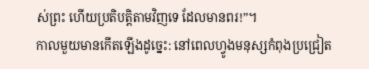ស់ព្រះ ហើយប្រតិបត្តិតាមវិញទេ ដែលមានពរ!”។
កាលមួយមានកើតឡើងដូច្នេះ: នៅពេលហ្វូងមនុស្សកំពុងប្រជ្រៀត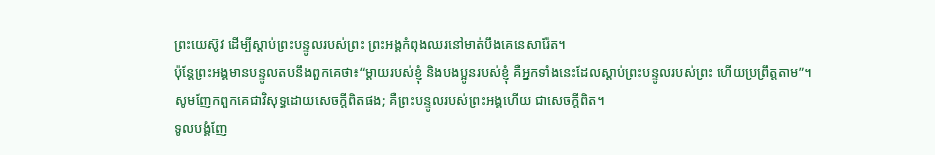ព្រះយេស៊ូវ ដើម្បីស្ដាប់ព្រះបន្ទូលរបស់ព្រះ ព្រះអង្គកំពុងឈរនៅមាត់បឹងគេនេសារ៉ែត។
ប៉ុន្តែព្រះអង្គមានបន្ទូលតបនឹងពួកគេថា៖“ម្ដាយរបស់ខ្ញុំ និងបងប្អូនរបស់ខ្ញុំ គឺអ្នកទាំងនេះដែលស្ដាប់ព្រះបន្ទូលរបស់ព្រះ ហើយប្រព្រឹត្តតាម”។
សូមញែកពួកគេជាវិសុទ្ធដោយសេចក្ដីពិតផង; គឺព្រះបន្ទូលរបស់ព្រះអង្គហើយ ជាសេចក្ដីពិត។
ទូលបង្គំញែ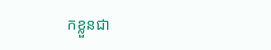កខ្លួនជា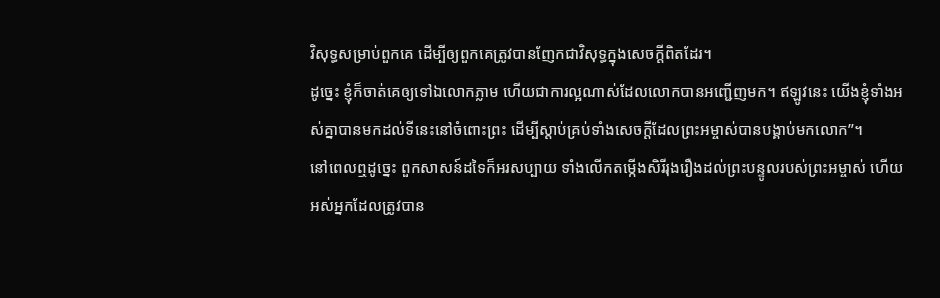វិសុទ្ធសម្រាប់ពួកគេ ដើម្បីឲ្យពួកគេត្រូវបានញែកជាវិសុទ្ធក្នុងសេចក្ដីពិតដែរ។
ដូច្នេះ ខ្ញុំក៏ចាត់គេឲ្យទៅឯលោកភ្លាម ហើយជាការល្អណាស់ដែលលោកបានអញ្ជើញមក។ ឥឡូវនេះ យើងខ្ញុំទាំងអស់គ្នាបានមកដល់ទីនេះនៅចំពោះព្រះ ដើម្បីស្ដាប់គ្រប់ទាំងសេចក្ដីដែលព្រះអម្ចាស់បានបង្គាប់មកលោក”។
នៅពេលឮដូច្នេះ ពួកសាសន៍ដទៃក៏អរសប្បាយ ទាំងលើកតម្កើងសិរីរុងរឿងដល់ព្រះបន្ទូលរបស់ព្រះអម្ចាស់ ហើយអស់អ្នកដែលត្រូវបាន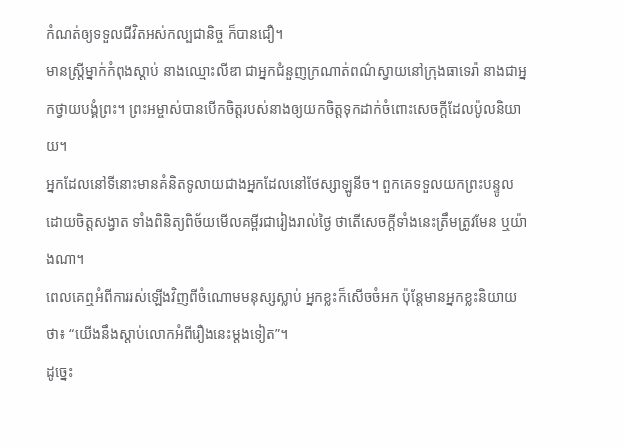កំណត់ឲ្យទទួលជីវិតអស់កល្បជានិច្ច ក៏បានជឿ។
មានស្ត្រីម្នាក់កំពុងស្ដាប់ នាងឈ្មោះលីឌា ជាអ្នកជំនួញក្រណាត់ពណ៌ស្វាយនៅក្រុងធាទេរ៉ា នាងជាអ្នកថ្វាយបង្គំព្រះ។ ព្រះអម្ចាស់បានបើកចិត្តរបស់នាងឲ្យយកចិត្តទុកដាក់ចំពោះសេចក្ដីដែលប៉ូលនិយាយ។
អ្នកដែលនៅទីនោះមានគំនិតទូលាយជាងអ្នកដែលនៅថែស្សាឡូនីច។ ពួកគេទទួលយកព្រះបន្ទូលដោយចិត្តសង្វាត ទាំងពិនិត្យពិច័យមើលគម្ពីរជារៀងរាល់ថ្ងៃ ថាតើសេចក្ដីទាំងនេះត្រឹមត្រូវមែន ឬយ៉ាងណា។
ពេលគេឮអំពីការរស់ឡើងវិញពីចំណោមមនុស្សស្លាប់ អ្នកខ្លះក៏សើចចំអក ប៉ុន្តែមានអ្នកខ្លះនិយាយថា៖ “យើងនឹងស្ដាប់លោកអំពីរឿងនេះម្ដងទៀត”។
ដូច្នេះ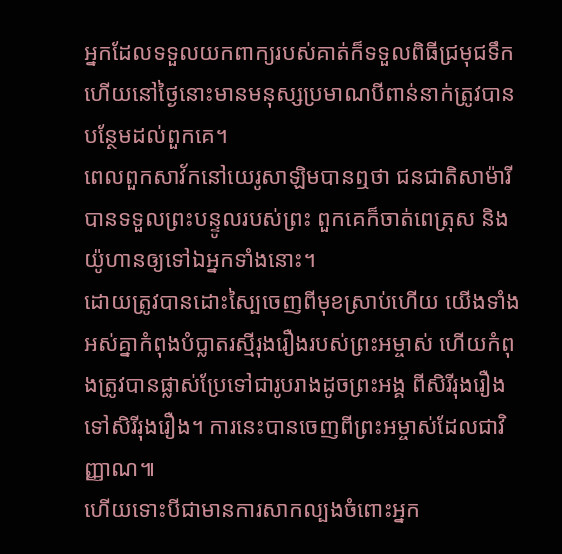អ្នកដែលទទួលយកពាក្យរបស់គាត់ក៏ទទួលពិធីជ្រមុជទឹក ហើយនៅថ្ងៃនោះមានមនុស្សប្រមាណបីពាន់នាក់ត្រូវបានបន្ថែមដល់ពួកគេ។
ពេលពួកសាវ័កនៅយេរូសាឡិមបានឮថា ជនជាតិសាម៉ារីបានទទួលព្រះបន្ទូលរបស់ព្រះ ពួកគេក៏ចាត់ពេត្រុស និងយ៉ូហានឲ្យទៅឯអ្នកទាំងនោះ។
ដោយត្រូវបានដោះស្បៃចេញពីមុខស្រាប់ហើយ យើងទាំងអស់គ្នាកំពុងបំប្លាតរស្មីរុងរឿងរបស់ព្រះអម្ចាស់ ហើយកំពុងត្រូវបានផ្លាស់ប្រែទៅជារូបរាងដូចព្រះអង្គ ពីសិរីរុងរឿងទៅសិរីរុងរឿង។ ការនេះបានចេញពីព្រះអម្ចាស់ដែលជាវិញ្ញាណ៕
ហើយទោះបីជាមានការសាកល្បងចំពោះអ្នក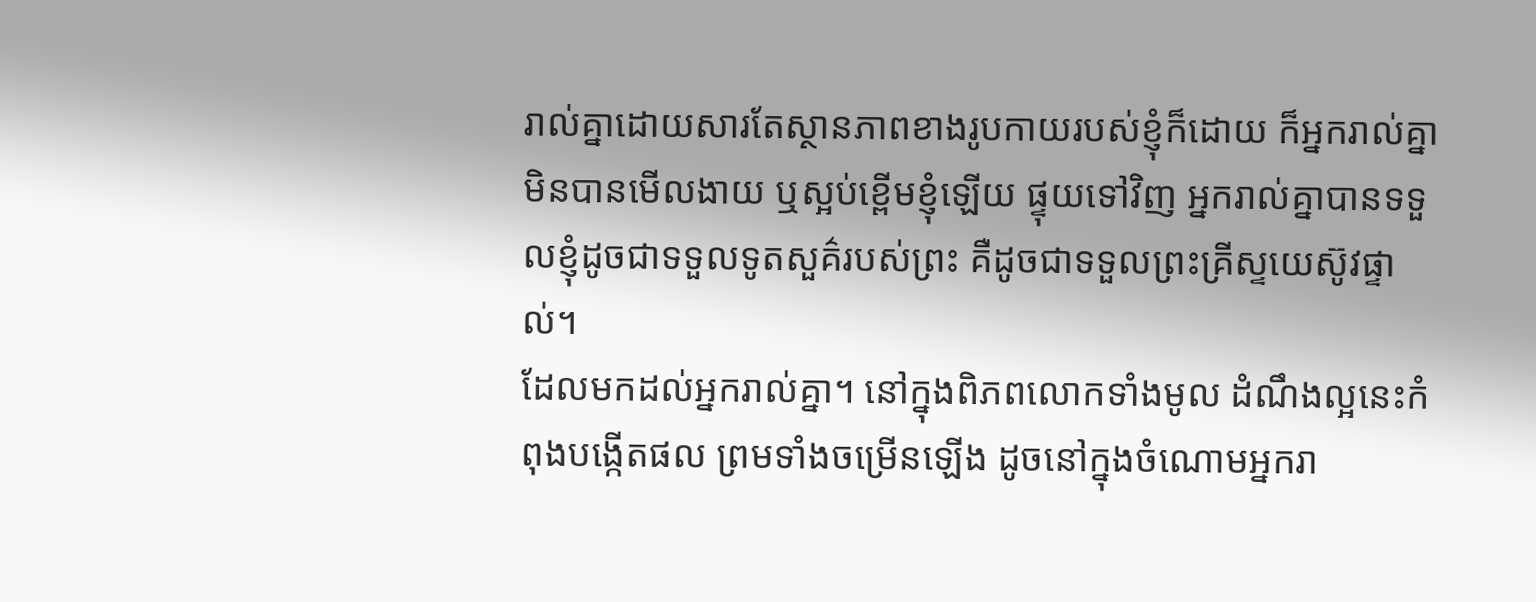រាល់គ្នាដោយសារតែស្ថានភាពខាងរូបកាយរបស់ខ្ញុំក៏ដោយ ក៏អ្នករាល់គ្នាមិនបានមើលងាយ ឬស្អប់ខ្ពើមខ្ញុំឡើយ ផ្ទុយទៅវិញ អ្នករាល់គ្នាបានទទួលខ្ញុំដូចជាទទួលទូតសួគ៌របស់ព្រះ គឺដូចជាទទួលព្រះគ្រីស្ទយេស៊ូវផ្ទាល់។
ដែលមកដល់អ្នករាល់គ្នា។ នៅក្នុងពិភពលោកទាំងមូល ដំណឹងល្អនេះកំពុងបង្កើតផល ព្រមទាំងចម្រើនឡើង ដូចនៅក្នុងចំណោមអ្នករា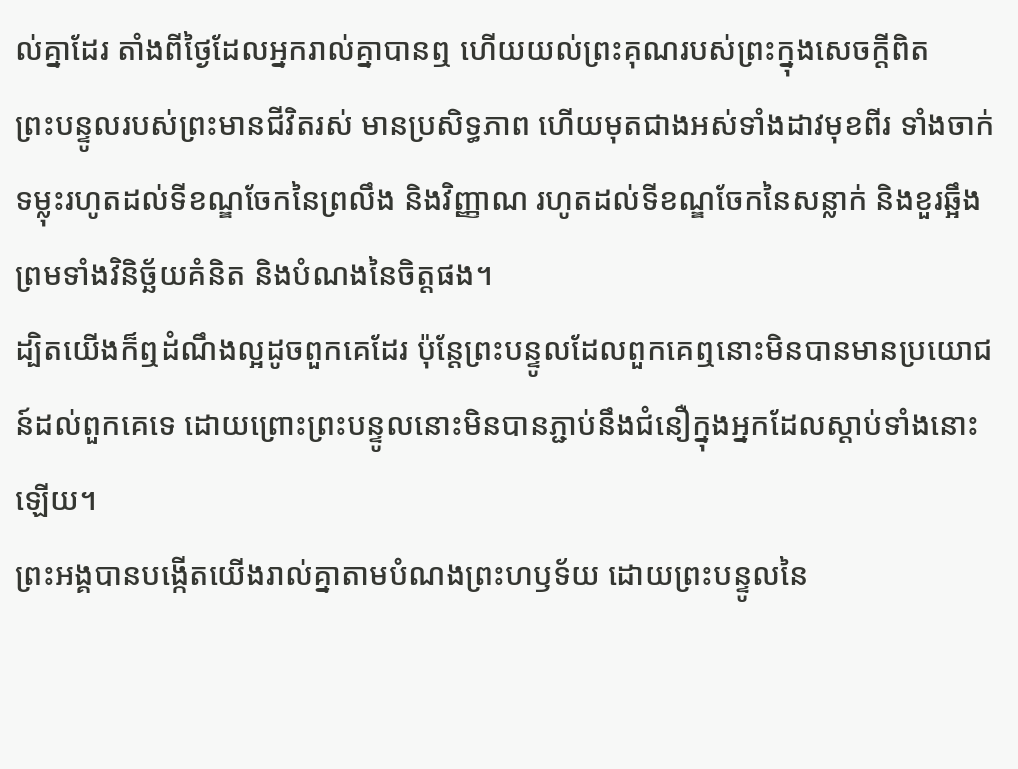ល់គ្នាដែរ តាំងពីថ្ងៃដែលអ្នករាល់គ្នាបានឮ ហើយយល់ព្រះគុណរបស់ព្រះក្នុងសេចក្ដីពិត
ព្រះបន្ទូលរបស់ព្រះមានជីវិតរស់ មានប្រសិទ្ធភាព ហើយមុតជាងអស់ទាំងដាវមុខពីរ ទាំងចាក់ទម្លុះរហូតដល់ទីខណ្ឌចែកនៃព្រលឹង និងវិញ្ញាណ រហូតដល់ទីខណ្ឌចែកនៃសន្លាក់ និងខួរឆ្អឹង ព្រមទាំងវិនិច្ឆ័យគំនិត និងបំណងនៃចិត្តផង។
ដ្បិតយើងក៏ឮដំណឹងល្អដូចពួកគេដែរ ប៉ុន្តែព្រះបន្ទូលដែលពួកគេឮនោះមិនបានមានប្រយោជន៍ដល់ពួកគេទេ ដោយព្រោះព្រះបន្ទូលនោះមិនបានភ្ជាប់នឹងជំនឿក្នុងអ្នកដែលស្ដាប់ទាំងនោះឡើយ។
ព្រះអង្គបានបង្កើតយើងរាល់គ្នាតាមបំណងព្រះហឫទ័យ ដោយព្រះបន្ទូលនៃ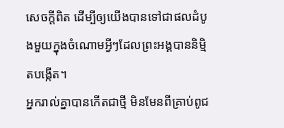សេចក្ដីពិត ដើម្បីឲ្យយើងបានទៅជាផលដំបូងមួយក្នុងចំណោមអ្វីៗដែលព្រះអង្គបាននិម្មិតបង្កើត។
អ្នករាល់គ្នាបានកើតជាថ្មី មិនមែនពីគ្រាប់ពូជ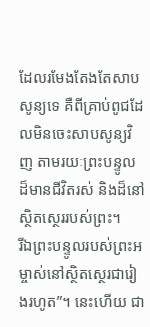ដែលរមែងតែងតែសាបសូន្យទេ គឺពីគ្រាប់ពូជដែលមិនចេះសាបសូន្យវិញ តាមរយៈព្រះបន្ទូលដ៏មានជីវិតរស់ និងដ៏នៅស្ថិតស្ថេររបស់ព្រះ។
រីឯព្រះបន្ទូលរបស់ព្រះអម្ចាស់នៅស្ថិតស្ថេរជារៀងរហូត”។ នេះហើយ ជា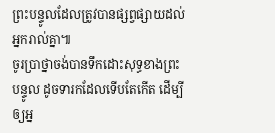ព្រះបន្ទូលដែលត្រូវបានផ្សព្វផ្សាយដល់អ្នករាល់គ្នា៕
ចូរប្រាថ្នាចង់បានទឹកដោះសុទ្ធខាងព្រះបន្ទូល ដូចទារកដែលទើបតែកើត ដើម្បីឲ្យអ្ន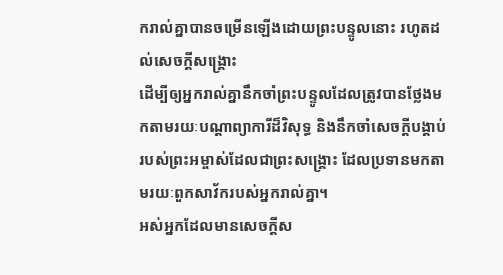ករាល់គ្នាបានចម្រើនឡើងដោយព្រះបន្ទូលនោះ រហូតដល់សេចក្ដីសង្គ្រោះ
ដើម្បីឲ្យអ្នករាល់គ្នានឹកចាំព្រះបន្ទូលដែលត្រូវបានថ្លែងមកតាមរយៈបណ្ដាព្យាការីដ៏វិសុទ្ធ និងនឹកចាំសេចក្ដីបង្គាប់របស់ព្រះអម្ចាស់ដែលជាព្រះសង្គ្រោះ ដែលប្រទានមកតាមរយៈពួកសាវ័ករបស់អ្នករាល់គ្នា។
អស់អ្នកដែលមានសេចក្ដីស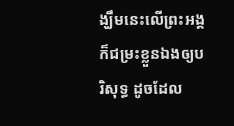ង្ឃឹមនេះលើព្រះអង្គ ក៏ជម្រះខ្លួនឯងឲ្យបរិសុទ្ធ ដូចដែល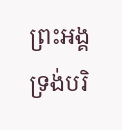ព្រះអង្គទ្រង់បរិ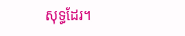សុទ្ធដែរ។